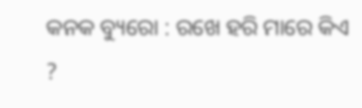କନକ ବ୍ୟୁରୋ : ରଖେ ହରି ମାରେ କିଏ ?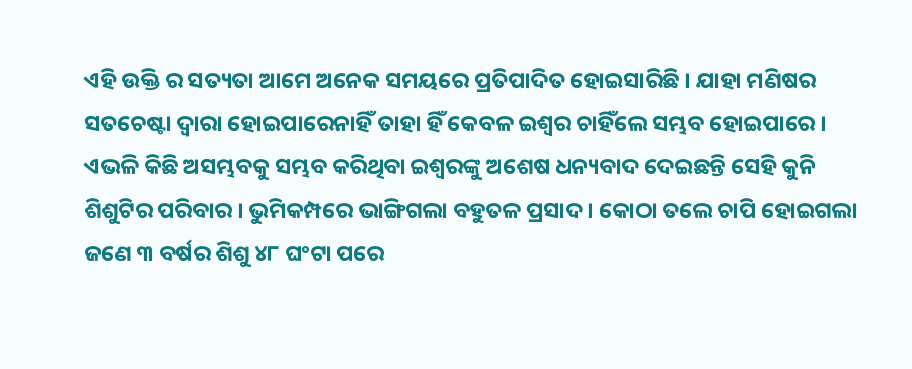ଏହି ଉକ୍ତି ର ସତ୍ୟତା ଆମେ ଅନେକ ସମୟରେ ପ୍ରତିପାଦିତ ହୋଇସାରିଛି । ଯାହା ମଣିଷର ସତଚେଷ୍ଟା ଦ୍ୱାରା ହୋଇପାରେନାହିଁ ତାହା ହିଁ କେବଳ ଇଶ୍ୱର ଚାହିଁଲେ ସମ୍ଭବ ହୋଇପାରେ । ଏଭଳି କିଛି ଅସମ୍ଭବକୁ ସମ୍ଭବ କରିଥିବା ଇଶ୍ୱରଙ୍କୁ ଅଶେଷ ଧନ୍ୟବାଦ ଦେଇଛନ୍ତି ସେହି କୁନି ଶିଶୁଟିର ପରିବାର । ଭୁମିକମ୍ପରେ ଭାଙ୍ଗିଗଲା ବହୁତଳ ପ୍ରସାଦ । କୋଠା ତଲେ ଚାପି ହୋଇଗଲା ଜଣେ ୩ ବର୍ଷର ଶିଶୁ ୪୮ ଘଂଟା ପରେ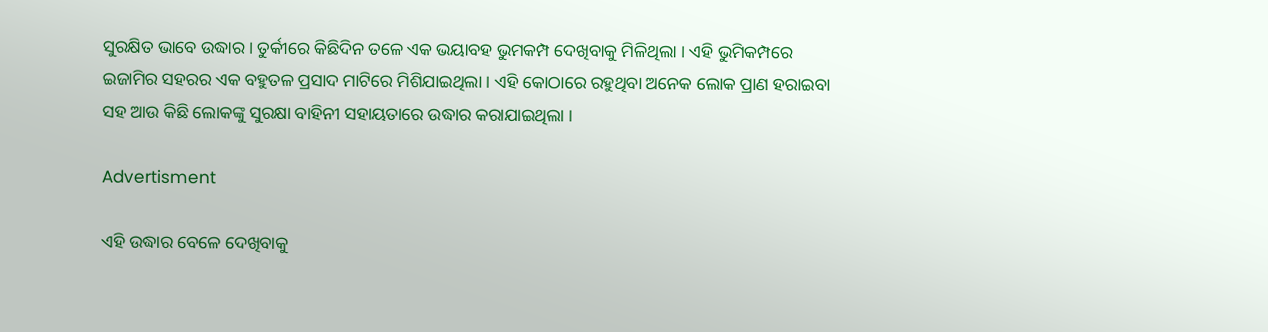ସୁରକ୍ଷିତ ଭାବେ ଉଦ୍ଧାର । ତୁର୍କୀରେ କିଛିଦିନ ତଳେ ଏକ ଭୟାବହ ଭୁମକମ୍ପ ଦେଖିବାକୁ ମିଳିଥିଲା । ଏହି ଭୁମିକମ୍ପରେ ଇଜାମିର ସହରର ଏକ ବହୁତଳ ପ୍ରସାଦ ମାଟିରେ ମିଶିଯାଇଥିଲା । ଏହି କୋଠାରେ ରହୁଥିବା ଅନେକ ଲୋକ ପ୍ରାଣ ହରାଇବା ସହ ଆଉ କିଛି ଲୋକଙ୍କୁ ସୁରକ୍ଷା ବାହିନୀ ସହାୟତାରେ ଉଦ୍ଧାର କରାଯାଇଥିଲା ।

Advertisment

ଏହି ଉଦ୍ଧାର ବେଳେ ଦେଖିବାକୁ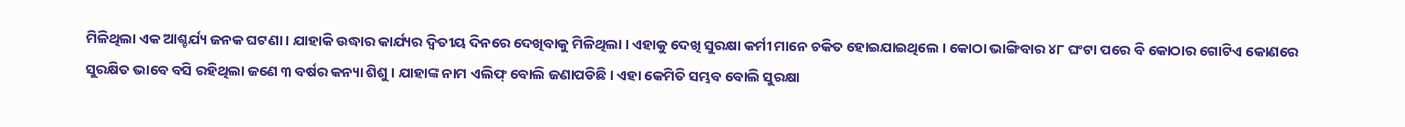ମିଳିଥିଲା ଏକ ଆଶ୍ଚର୍ଯ୍ୟ ଜନକ ଘଟଣା । ଯାହାକି ଉଦ୍ଧାର କାର୍ଯ୍ୟର ଦ୍ୱିତୀୟ ଦିନରେ ଦେଖିବାକୁ ମିଳିଥିଲା । ଏହାକୁ ଦେଖି ସୁରକ୍ଷା କର୍ମୀ ମାନେ ଚକିତ ହୋଇଯାଇଥିଲେ । କୋଠା ଭାଙ୍ଗିବାର ୪୮ ଘଂଟା ପରେ ବି କୋଠାର ଗୋଟିଏ କୋଣରେ ସୁରକ୍ଷିତ ଭାବେ ବସି ରହିଥିଲା ଜଣେ ୩ ବର୍ଷର କନ୍ୟା ଶିଶୁ । ଯାହାଙ୍କ ନାମ ଏଲିଫ୍ ବୋଲି ଜଣାପଡିଛି । ଏହା କେମିତି ସମ୍ଭବ ବୋଲି ସୁରକ୍ଷା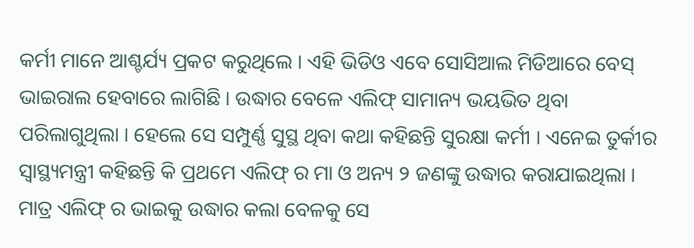କର୍ମୀ ମାନେ ଆଶ୍ଚର୍ଯ୍ୟ ପ୍ରକଟ କରୁଥିଲେ । ଏହି ଭିଡିଓ ଏବେ ସୋସିଆଲ ମିଡିଆରେ ବେସ୍ ଭାଇରାଲ ହେବାରେ ଲାଗିଛି । ଉଦ୍ଧାର ବେଳେ ଏଲିଫ୍ ସାମାନ୍ୟ ଭୟଭିତ ଥିବା ପରିଲାଗୁଥିଲା । ହେଲେ ସେ ସମ୍ପୁର୍ଣ୍ଣ ସୁସ୍ଥ ଥିବା କଥା କହିଛନ୍ତି ସୁରକ୍ଷା କର୍ମୀ । ଏନେଇ ତୁର୍କୀର ସ୍ୱାସ୍ଥ୍ୟମନ୍ତ୍ରୀ କହିଛନ୍ତି କି ପ୍ରଥମେ ଏଲିଫ୍ ର ମା ଓ ଅନ୍ୟ ୨ ଜଣଙ୍କୁ ଉଦ୍ଧାର କରାଯାଇଥିଲା । ମାତ୍ର ଏଲିଫ୍ ର ଭାଇକୁ ଉଦ୍ଧାର କଲା ବେଳକୁ ସେ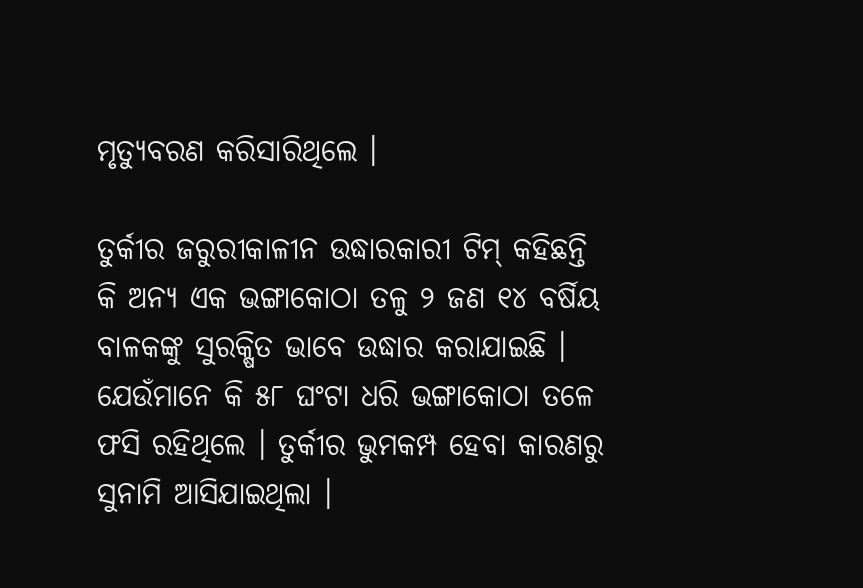ମୃତ୍ୟୁବରଣ କରିସାରିଥିଲେ ।

ତୁର୍କୀର ଜରୁରୀକାଳୀନ ଉଦ୍ଧାରକାରୀ ଟିମ୍ କହିଛନ୍ତି କି ଅନ୍ୟ ଏକ ଭଙ୍ଗାକୋଠା ତଳୁ ୨ ଜଣ ୧୪ ବର୍ଷିୟ ବାଳକଙ୍କୁ ସୁରକ୍ଷିତ ଭାବେ ଉଦ୍ଧାର କରାଯାଇଛି । ଯେଉଁମାନେ କି ୫୮ ଘଂଟା ଧରି ଭଙ୍ଗାକୋଠା ତଳେ ଫସି ରହିଥିଲେ । ତୁର୍କୀର ଭୁମକମ୍ପ ହେବା କାରଣରୁ ସୁନାମି ଆସିଯାଇଥିଲା ।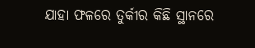ଯାହା ଫଳରେ ତୁର୍କୀର କିଛି ସ୍ଥାନରେ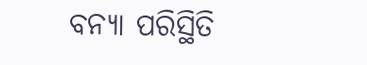ବନ୍ୟା ପରିସ୍ଥିତି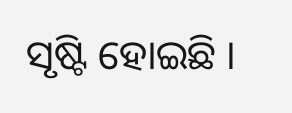ସୃଷ୍ଟି ହୋଇଛି ।